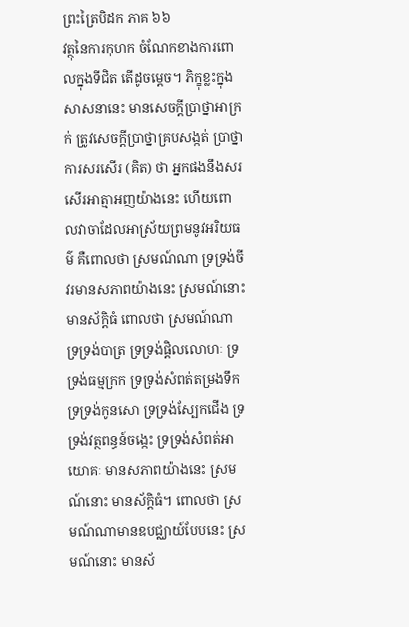ព្រះត្រៃបិដក ភាគ ៦៦
វត្ថុនៃការកុហក ចំណែកខាងការពោលក្នុងទីជិត តើដូចម្តេច។ ភិក្ខុខ្លះក្នុងសាសនានេះ មានសេចក្តីប្រាថ្នាអាក្រក់ ត្រូវសេចក្តីប្រាថ្នាគ្របសង្កត់ ប្រាថ្នាការសរសើរ (គិត) ថា អ្នកផងនឹងសរសើរអាត្មាអញយ៉ាងនេះ ហើយពោលវាចាដែលអាស្រ័យព្រមនូវអរិយធម៌ គឺពោលថា ស្រមណ៍ណា ទ្រទ្រង់ចីវរមានសភាពយ៉ាងនេះ ស្រមណ៍នោះ មានស័ក្តិធំ ពោលថា ស្រមណ៍ណា ទ្រទ្រង់បាត្រ ទ្រទ្រង់ផ្តិលលោហៈ ទ្រទ្រង់ធម្មក្រក ទ្រទ្រង់សំពត់តម្រងទឹក ទ្រទ្រង់កូនសោ ទ្រទ្រង់ស្បែកជើង ទ្រទ្រង់វត្ថពន្ធន៍ចង្កេះ ទ្រទ្រង់សំពត់អាយោគៈ មានសភាពយ៉ាងនេះ ស្រមណ៍នោះ មានស័ក្តិធំ។ ពោលថា ស្រមណ៍ណាមានឧបជ្ឈាយ៍បែបនេះ ស្រមណ៍នោះ មានស័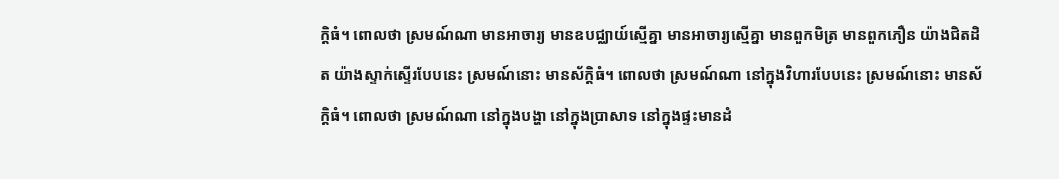ក្តិធំ។ ពោលថា ស្រមណ៍ណា មានអាចារ្យ មានឧបជ្ឈាយ៍ស្មើគ្នា មានអាចារ្យស្មើគ្នា មានពួកមិត្រ មានពួកភឿន យ៉ាងជិតដិត យ៉ាងស្ទាក់ស្ទើរបែបនេះ ស្រមណ៍នោះ មានស័ក្តិធំ។ ពោលថា ស្រមណ៍ណា នៅក្នុងវិហារបែបនេះ ស្រមណ៍នោះ មានស័ក្តិធំ។ ពោលថា ស្រមណ៍ណា នៅក្នុងបង្ហា នៅក្នុងប្រាសាទ នៅក្នុងផ្ទះមានដំ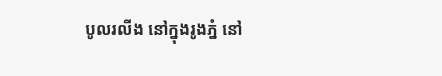បូលរលីង នៅក្នុងរូងភ្នំ នៅ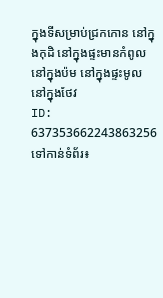ក្នុងទីសម្រាប់ជ្រកកោន នៅក្នុងកុដិ នៅក្នុងផ្ទះមានកំពូល នៅក្នុងប៉ម នៅក្នុងផ្ទះមូល នៅក្នុងថែវ
ID: 637353662243863256
ទៅកាន់ទំព័រ៖